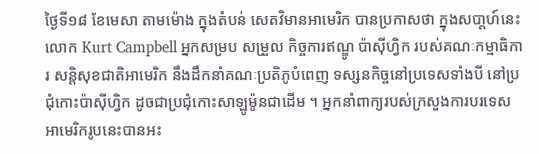ថ្ងៃទី១៨ ខែមេសា តាមម៉ោង ក្នុងតំបន់ សេតវិមានអាមេរិក បានប្រកាសថា ក្នុងសបា្តហ៍នេះ លោក Kurt Campbell អ្នកសម្រប សម្រួល កិច្ចការឥណ្ឌូ ប៉ាស៊ីហ្វិក របស់គណៈកម្មាធិការ សន្តិសុខជាតិអាមេរិក នឹងដឹកនាំគណៈប្រតិភូបំពេញ ទស្សនកិច្ចនៅប្រទេសទាំងបី នៅប្រជុំកោះប៉ាស៊ីហ្វិក ដូចជាប្រជុំកោះសាឡូម៉ូនជាដើម ។ អ្នកនាំពាក្យរបស់ក្រសួងការបរទេស អាមេរិករូបនេះបានអះ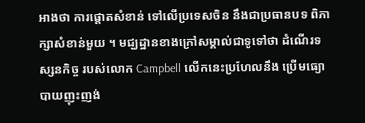អាងថា ការផ្តោតសំខាន់ ទៅលើប្រទេសចិន នឹងជាប្រធានបទ ពិភាក្សាសំខាន់មួយ ។ មជ្ឃដ្ឋានខាងក្រៅសម្គាល់ជាទូទៅថា ដំណើរទស្សនកិច្ច របស់លោក Campbell លើកនេះប្រហែលនឹង ប្រើមធ្យោបាយញុះញង់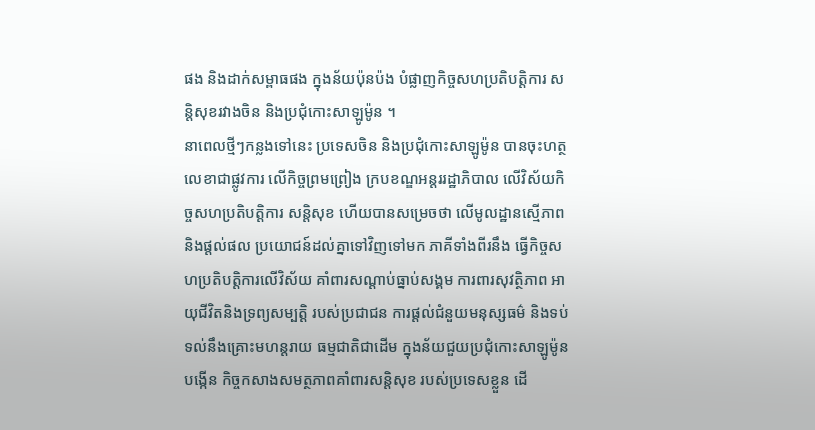ផង និងដាក់សម្ពាធផង ក្នុងន័យប៉ុនប៉ង បំផ្លាញកិច្ចសហប្រតិបតិ្តការ សន្តិសុខរវាងចិន និងប្រជុំកោះសាឡូម៉ូន ។
នាពេលថ្មីៗកន្លងទៅនេះ ប្រទេសចិន និងប្រជុំកោះសាឡូម៉ូន បានចុះហត្ថលេខាជាផ្លូវការ លើកិច្ចព្រមព្រៀង ក្របខណ្ឌអន្តររដ្ឋាភិបាល លើវិស័យកិច្ចសហប្រតិបតិ្តការ សន្តិសុខ ហើយបានសម្រេចថា លើមូលដ្ឋានស្មើភាព និងផ្តល់ផល ប្រយោជន៍ដល់គ្នាទៅវិញទៅមក ភាគីទាំងពីរនឹង ធ្វើកិច្ចសហប្រតិបតិ្តការលើវិស័យ គាំពារសណ្តាប់ធ្នាប់សង្គម ការពារសុវត្ថិភាព អាយុជីវិតនិងទ្រព្យសម្បតិ្ត របស់ប្រជាជន ការផ្តល់ជំនួយមនុស្សធម៌ និងទប់ទល់នឹងគ្រោះមហន្តរាយ ធម្មជាតិជាដើម ក្នុងន័យជួយប្រជុំកោះសាឡូម៉ូនបង្កើន កិច្ចកសាងសមត្ថភាពគាំពារសន្តិសុខ របស់ប្រទេសខ្លួន ដើ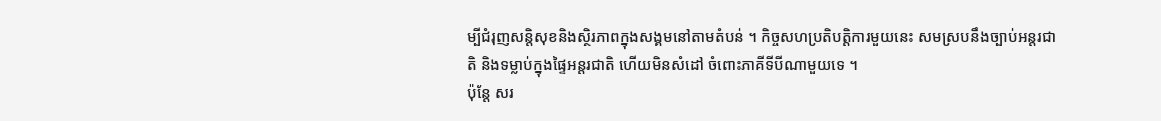ម្បីជំរុញសន្តិសុខនិងសិ្ថរភាពក្នុងសង្គមនៅតាមតំបន់ ។ កិច្ចសហប្រតិបតិ្តការមួយនេះ សមស្របនឹងច្បាប់អន្តរជាតិ និងទម្លាប់ក្នុងផ្ទៃអន្តរជាតិ ហើយមិនសំដៅ ចំពោះភាគីទីបីណាមួយទេ ។
ប៉ុន្តែ សរ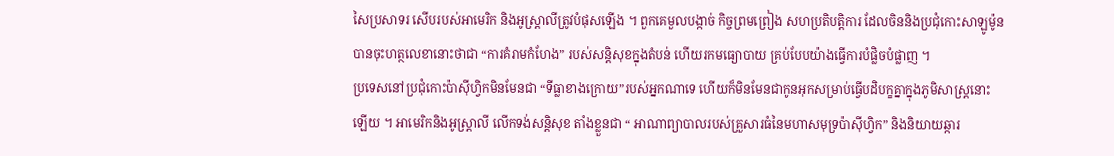សៃប្រសាទរ សើបរបស់អាមេរិក និងអូស្ត្រាលីត្រូវបំផុសឡើង ។ ពួកគេមួលបង្កាច់ កិច្ចព្រមព្រៀង សហប្រតិបតិ្តការ ដែលចិននិងប្រជុំកោះសាឡូម៉ូន បានចុះហត្ថលេខានោះថាជា “ការគំរាមកំហែង” របស់សន្តិសុខក្នុងតំបន់ ហើយរកមធ្យោបាយ គ្រប់បែបយ៉ាងធ្វើការបំផ្លិចបំផ្លាញ ។
ប្រទេសនៅប្រជុំកោះប៉ាស៊ីហិ្វកមិនមែនជា “ទីធ្លាខាងក្រោយ”របស់អ្នកណាទេ ហើយក៏មិនមែនជាកូនអុកសម្រាប់ធ្វើបដិបក្ខគ្នាក្នុងភូមិសាស្ត្រនោះឡើយ ។ អាមេរិកនិងអូស្ត្រាលី លើកទង់សន្តិសុខ តាំងខ្លួនជា “ អាណាព្យាបាលរបស់គ្រួសារធំនៃមហាសមុទ្រប៉ាស៊ីហ្វិក” និងនិយាយឆ្ការ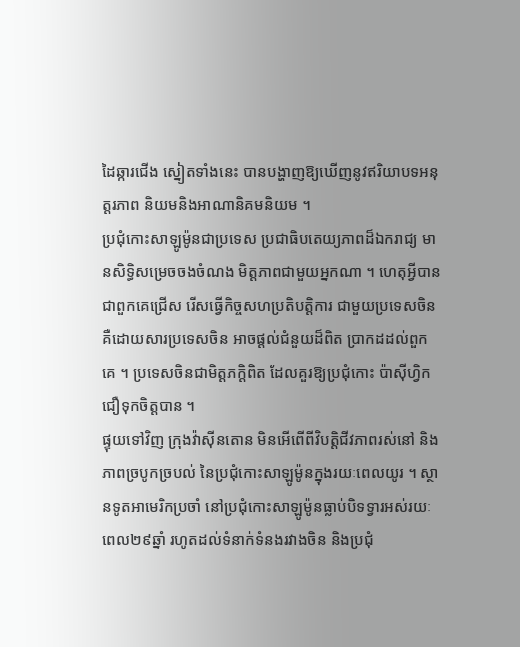ដៃឆ្ការជើង ស្នៀតទាំងនេះ បានបង្ហាញឱ្យឃើញនូវឥរិយាបទអនុត្តរភាព និយមនិងអាណានិគមនិយម ។
ប្រជុំកោះសាឡូម៉ូនជាប្រទេស ប្រជាធិបតេយ្យភាពដ៏ឯករាជ្យ មានសិទ្ធិសម្រេចចងចំណង មិត្តភាពជាមួយអ្នកណា ។ ហេតុអ្វីបានជាពួកគេជ្រើស រើសធ្វើកិច្ចសហប្រតិបតិ្តការ ជាមួយប្រទេសចិន គឺដោយសារប្រទេសចិន អាចផ្តល់ជំនួយដ៏ពិត ប្រាកដដល់ពួកគេ ។ ប្រទេសចិនជាមិត្តភក្តិពិត ដែលគួរឱ្យប្រជុំកោះ ប៉ាស៊ីហ្វិកជឿទុកចិត្តបាន ។
ផ្ទុយទៅវិញ ក្រុងវ៉ាស៊ីនតោន មិនអើពើពីវិបត្តិជីវភាពរស់នៅ និងភាពច្របូកច្របល់ នៃប្រជុំកោះសាឡូម៉ូនក្នុងរយៈពេលយូរ ។ ស្ថានទូតអាមេរិកប្រចាំ នៅប្រជុំកោះសាឡូម៉ូនធ្លាប់បិទទ្វារអស់រយៈពេល២៩ឆ្នាំ រហូតដល់ទំនាក់ទំនងរវាងចិន និងប្រជុំ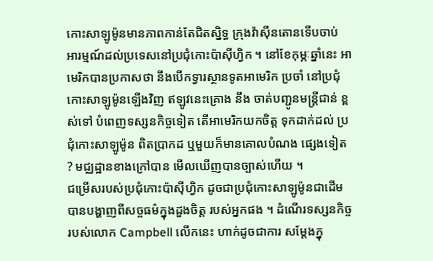កោះសាឡូម៉ូនមានភាពកាន់តែជិតស្និទ្ធ ក្រុងវ៉ាស៊ីនតោនទើបចាប់ អារម្មណ៍ដល់ប្រទេសនៅប្រជុំកោះប៉ាស៊ីហ្វិក ។ នៅខែកុម្ភៈឆ្នាំនេះ អាមេរិកបានប្រកាសថា នឹងបើកទ្វារស្ថានទូតអាមេរិក ប្រចាំ នៅប្រជុំកោះសាឡូម៉ូនឡើងវិញ ឥឡូវនេះគ្រោង នឹង ចាត់បញ្ជូនមន្ត្រីជាន់ ខ្ពស់ទៅ បំពេញទស្សនកិច្ចទៀត តើអាមេរិកយកចិត្ត ទុកដាក់ដល់ ប្រជុំកោះសាឡូម៉ូន ពិតប្រាកដ ឬមួយក៏មានគោលបំណង ផ្សេងទៀត ? មជ្ឈដ្ឋានខាងក្រៅបាន មើលឃើញបានច្បាស់ហើយ ។
ជម្រើសរបស់ប្រជុំកោះប៉ាស៊ីហ្វិក ដូចជាប្រជុំកោះសាឡូម៉ូនជាដើម បានបង្ហាញពីសច្ចធម៌ក្នុងដួងចិត្ត របស់អ្នកផង ។ ដំណើរទស្សនកិច្ចរបស់លោក Campbell លើកនេះ ហាក់ដូចជាការ សម្តែងក្នុ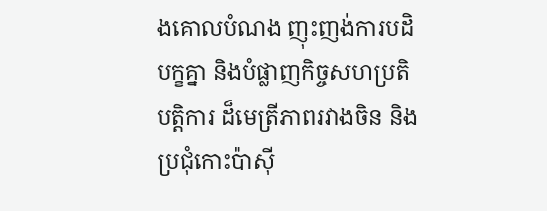ងគោលបំណង ញុះញង់ការបដិបក្ខគ្នា និងបំផ្លាញកិច្ចសហប្រតិបតិ្តការ ដ៏មេត្រីភាពរវាងចិន និងប្រជុំកោះប៉ាស៊ី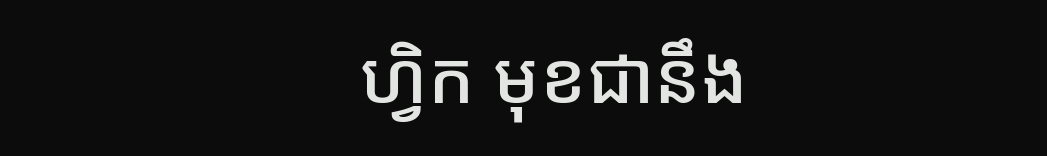ហ្វិក មុខជានឹង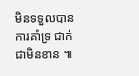មិនទទួលបានការគាំទ្រ ជាក់ជាមិនខាន ៕